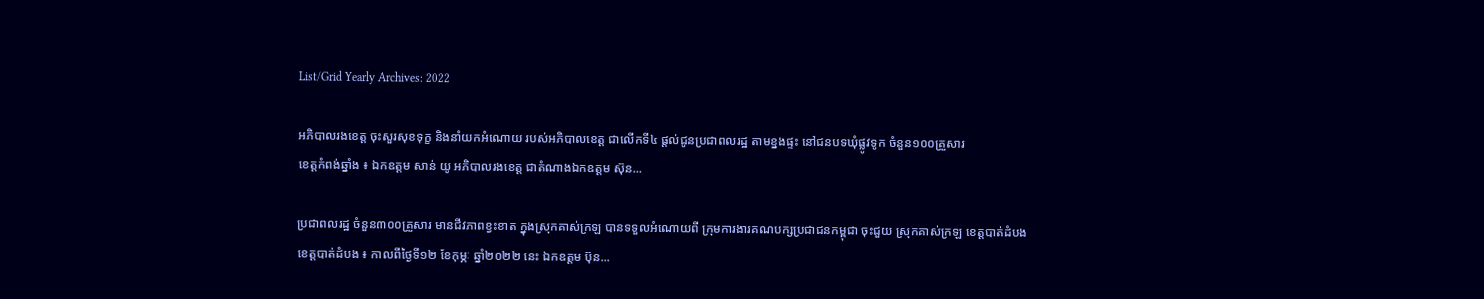List/Grid Yearly Archives: 2022

អភិបាលរងខេត្ត ចុះសួរសុខទុក្ខ និងនាំយកអំណោយ របស់អភិបាលខេត្ត ជាលើកទី៤ ផ្តល់ជូនប្រជាពលរដ្ឋ តាមខ្នងផ្ទះ នៅជនបទឃុំផ្លូវទូក ចំនួន១០០គ្រួសារ
ខេត្តកំពង់ឆ្នាំង ៖ ឯកឧត្ដម សាន់ យូ អភិបាលរងខេត្ត ជាតំណាងឯកឧត្តម ស៊ុន...

ប្រជាពលរដ្ឋ ចំនួន៣០០គ្រួសារ មានជីវភាពខ្វះខាត ក្នុងស្រុកគាស់ក្រឡ បានទទួលអំណោយពី ក្រុមការងារគណបក្សប្រជាជនកម្ពុជា ចុះជួយ ស្រុកគាស់ក្រឡ ខេត្តបាត់ដំបង
ខេត្តបាត់ដំបង ៖ កាលពីថ្ងៃទី១២ ខែកុម្ភៈ ឆ្នាំ២០២២ នេះ ឯកឧត្តម ប៊ុន...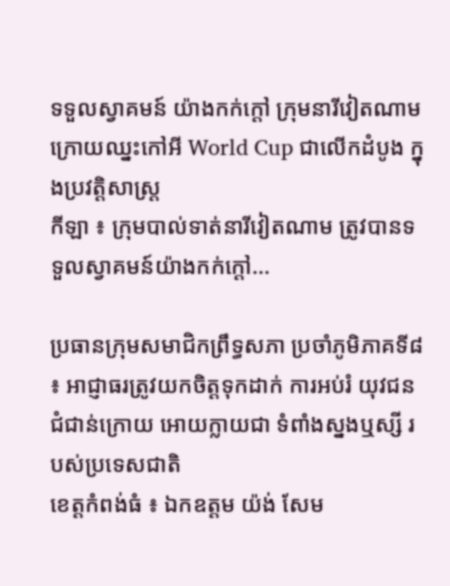ទទួលស្វាគមន៍ យ៉ាងកក់ក្តៅ ក្រុមនារីវៀតណាម ក្រោយឈ្នះកៅអី World Cup ជាលើកដំបូង ក្នុងប្រវត្តិសាស្រ្ត
កីឡា ៖ ក្រុមបាល់ទាត់នារីវៀតណាម ត្រូវបានទទួលស្វាគមន៍យ៉ាងកក់ក្តៅ...

ប្រធានក្រុមសមាជិកព្រឹទ្ធសភា ប្រចាំភូមិភាគទី៨ ៖ អាជ្ញាធរត្រូវយកចិត្តទុកដាក់ ការអប់រំ យុវជនជំជាន់ក្រោយ អោយក្លាយជា ទំពាំងស្នងឬស្សី របស់ប្រទេសជាតិ
ខេត្តកំពង់ធំ ៖ ឯកឧត្តម យ៉ង់ សែម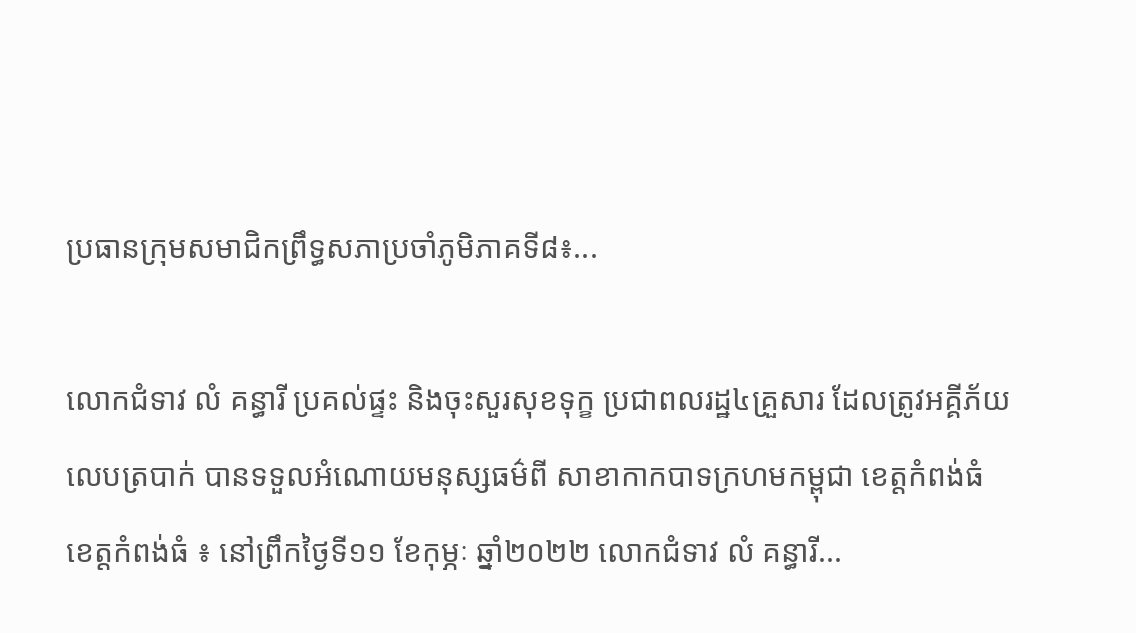ប្រធានក្រុមសមាជិកព្រឹទ្ធសភាប្រចាំភូមិភាគទី៨៖...

លោកជំទាវ លំ គន្ធារី ប្រគល់ផ្ទះ និងចុះសួរសុខទុក្ខ ប្រជាពលរដ្ឋ៤គ្រួសារ ដែលត្រូវអគ្គីភ័យលេបត្របាក់ បានទទួលអំណោយមនុស្សធម៌ពី សាខាកាកបាទក្រហមកម្ពុជា ខេត្តកំពង់ធំ
ខេត្តកំពង់ធំ ៖ នៅព្រឹកថ្ងៃទី១១ ខែកុម្ភៈ ឆ្នាំ២០២២ លោកជំទាវ លំ គន្ធារី...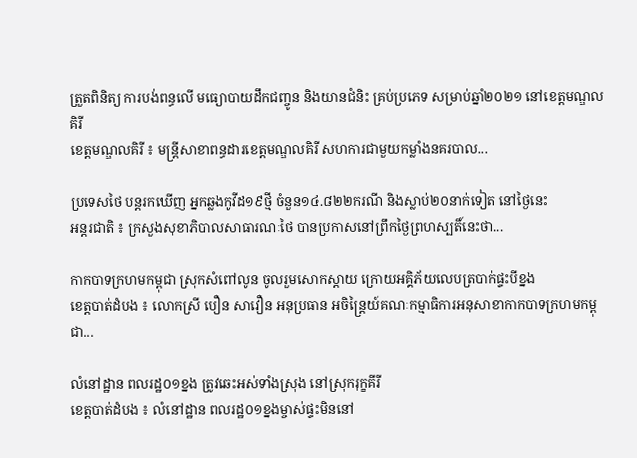ត្រួតពិនិត្យ ការបង់ពន្ធលើ មធ្យោបាយដឹកជញ្ចូន និងយានជំនិះ គ្រប់ប្រភេទ សម្រាប់ឆ្នាំ២០២១ នៅខេត្តមណ្ឌលគិរី
ខេត្តមណ្ឌលគិរី ៖ មន្ត្រីសាខាពន្ធដារខេត្តមណ្ឌលគិរី សហការជាមួយកម្លាំងនគរបាល...

ប្រទេសថៃ បន្តរកឃើញ អ្នកឆ្លងកូវីដ១៩ថ្មី ចំនួន១៤.៨២២ករណី និងស្លាប់២០នាក់ទៀត នៅថ្ងៃនេះ
អន្តរជាតិ ៖ ក្រសួងសុខាភិបាលសាធារណៈថៃ បានប្រកាសនៅព្រឹកថ្ងៃព្រហស្បតិ៍នេះថា...

កាកបាទក្រហមកម្ពុជា ស្រុកសំពៅលូន ចូលរួមសោកស្តាយ ក្រោយអគ្គិភ័យលេបត្របាក់ផ្ទះបីខ្នង
ខេត្តបាត់ដំបង ៖ លោកស្រី បឿន សាវឿន អនុប្រធាន អចិន្ត្រៃយ៍គណៈកម្មាធិការអនុសាខាកាកបាទក្រហមកម្ពុជា...

លំនៅដ្ឋាន ពលរដ្ឋ០១ខ្នង ត្រូវឆេះអស់ទាំងស្រុង នៅស្រុករុក្ខគីរី
ខេត្តបាត់ដំបង ៖ លំនៅដ្ឋាន ពលរដ្ឋ០១ខ្នងម្ចាស់ផ្ទះមិននៅ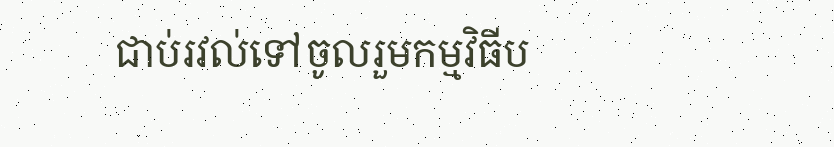ជាប់រវល់ទៅចូលរួមកម្មវិធីប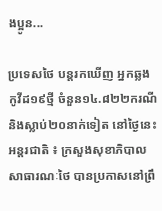ងប្អូន...

ប្រទេសថៃ បន្តរកឃើញ អ្នកឆ្លងកូវីដ១៩ថ្មី ចំនួន១៤.៨២២ករណី និងស្លាប់២០នាក់ទៀត នៅថ្ងៃនេះ
អន្តរជាតិ ៖ ក្រសួងសុខាភិបាលសាធារណៈថៃ បានប្រកាសនៅព្រឹ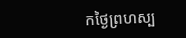កថ្ងៃព្រហស្ប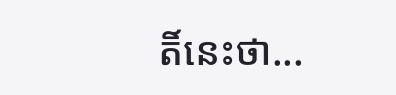តិ៍នេះថា...